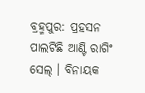ବ୍ରହ୍ମପୁର: ପ୍ରହସନ ପାଲଟିଛି ଆଣ୍ଟି ରାଗିଂ ସେଲ୍ । ବିନାୟକ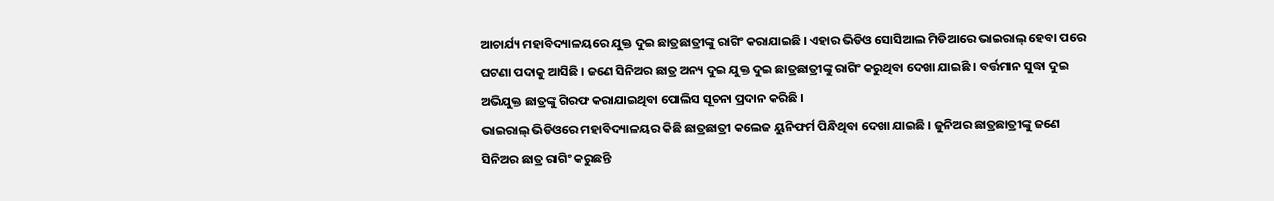ଆଚାର୍ଯ୍ୟ ମହାବିଦ୍ୟାଳୟରେ ଯୁକ୍ତ ଦୁଇ ଛାତ୍ରଛାତ୍ରୀଙ୍କୁ ରାଗିଂ କରାଯାଇଛି । ଏହାର ଭିଡିଓ ସୋସିଆଲ ମିଡିଆରେ ଭାଇରାଲ୍ ହେବା ପରେ ଘଟଣା ପଦାକୁ ଆସିଛି । ଜଣେ ସିନିଅର ଛାତ୍ର ଅନ୍ୟ ଦୁଇ ଯୁକ୍ତ ଦୁଇ ଛାତ୍ରଛାତ୍ରୀଙ୍କୁ ରାଗିଂ କରୁଥିବା ଦେଖା ଯାଇଛି । ବର୍ତ୍ତମାନ ସୁଦ୍ଧା ଦୁଇ ଅଭିଯୁକ୍ତ ଛାତ୍ରଙ୍କୁ ଗିରଫ କରାଯାଇଥିବା ପୋଲିସ ସୂଚନା ପ୍ରଦାନ କରିଛି ।
ଭାଇରାଲ୍ ଭିଡିଓରେ ମହାବିଦ୍ୟାଳୟର କିଛି ଛାତ୍ରଛାତ୍ରୀ କଲେଜ ୟୁନିଫର୍ମ ପିନ୍ଧିଥିବା ଦେଖା ଯାଇଛି । ଜୁନିଅର ଛାତ୍ରଛାତ୍ରୀଙ୍କୁ ଜଣେ ସିନିଅର ଛାତ୍ର ରାଗିଂ କରୁଛନ୍ତି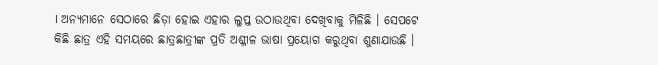। ଅନ୍ୟମାନେ ସେଠାରେ ଛିଡ଼ା ହୋଇ ଏହାର ଲୁପ୍ତ ଉଠାଉଥିବା ଦେଖିବାକୁ ମିଳିଛି । ସେପଟେ କିଛି ଛାତ୍ର ଏହି ସମୟରେ ଛାତ୍ରଛାତ୍ରୀଙ୍କ ପ୍ରତି ଅଶ୍ଳୀଳ ଭାଷା ପ୍ରୟୋଗ କରୁଥିବା ଶୁଣାଯାଉଛି ।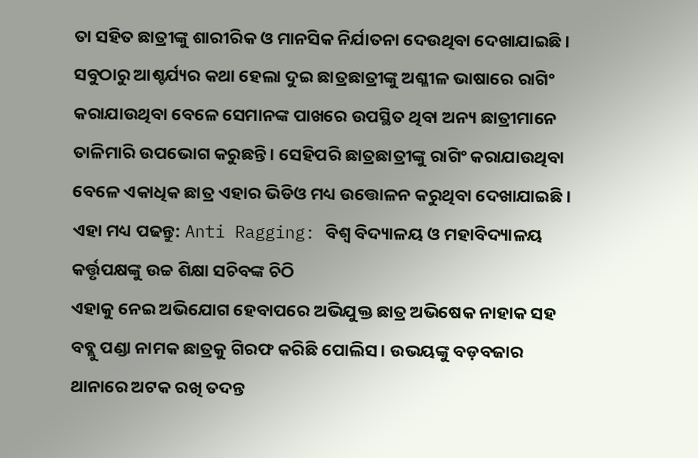ତା ସହିତ ଛାତ୍ରୀଙ୍କୁ ଶାରୀରିକ ଓ ମାନସିକ ନିର୍ଯାତନା ଦେଉଥିବା ଦେଖାଯାଇଛି । ସବୁଠାରୁ ଆଶ୍ଚର୍ଯ୍ୟର କଥା ହେଲା ଦୁଇ ଛାତ୍ରଛାତ୍ରୀଙ୍କୁ ଅଶ୍ଳୀଳ ଭାଷାରେ ରାଗିଂ କରାଯାଉଥିବା ବେଳେ ସେମାନଙ୍କ ପାଖରେ ଉପସ୍ଥିତ ଥିବା ଅନ୍ୟ ଛାତ୍ରୀମାନେ ତାଳିମାରି ଉପଭୋଗ କରୁଛନ୍ତି । ସେହିପରି ଛାତ୍ରଛାତ୍ରୀଙ୍କୁ ରାଗିଂ କରାଯାଉଥିବା ବେଳେ ଏକାଧିକ ଛାତ୍ର ଏହାର ଭିଡିଓ ମଧ୍ୟ ଉତ୍ତୋଳନ କରୁଥିବା ଦେଖାଯାଇଛି ।
ଏହା ମଧ୍ୟ ପଢନ୍ତୁ: Anti Ragging: ବିଶ୍ବ ବିଦ୍ୟାଳୟ ଓ ମହାବିଦ୍ୟାଳୟ କର୍ତ୍ତୃପକ୍ଷଙ୍କୁ ଉଚ୍ଚ ଶିକ୍ଷା ସଚିବଙ୍କ ଚିଠି
ଏହାକୁ ନେଇ ଅଭିଯୋଗ ହେବାପରେ ଅଭିଯୁକ୍ତ ଛାତ୍ର ଅଭିଷେକ ନାହାକ ସହ ବବ୍ଲୁ ପଣ୍ଡା ନାମକ ଛାତ୍ରକୁ ଗିରଫ କରିଛି ପୋଲିସ । ଉଭୟଙ୍କୁ ବଡ଼ବଜାର ଥାନାରେ ଅଟକ ରଖି ତଦନ୍ତ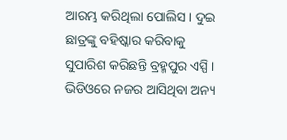ଆରମ୍ଭ କରିଥିଲା ପୋଲିସ । ଦୁଇ ଛାତ୍ରଙ୍କୁ ବହିଷ୍କାର କରିବାକୁ ସୁପାରିଶ କରିଛନ୍ତି ବ୍ରହ୍ମପୁର ଏସ୍ପି । ଭିଡିଓରେ ନଜର ଆସିଥିବା ଅନ୍ୟ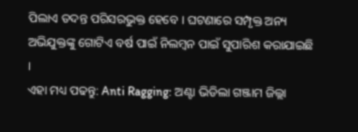ପିଲାଏ ତଦନ୍ତ ପରିସରଭୁକ୍ତ ହେବେ । ଘଟଣାରେ ସମ୍ପୃକ୍ତ ଅନ୍ୟ ଅଭିଯୁକ୍ତଙ୍କୁ ଗୋଟିଏ ବର୍ଷ ପାଇଁ ନିଲମ୍ବନ ପାଇଁ ସୁପାରିଶ କରାଯାଇଛି ।
ଏହା ମଧ୍ୟ ପଢନ୍ତୁ: Anti Ragging: ଅଣ୍ଟା ଭିଡିଲା ଗଞ୍ଜାମ ଜିଲ୍ଲା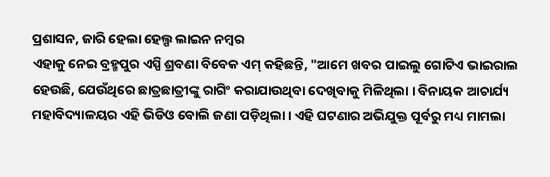ପ୍ରଶାସନ, ଜାରି ହେଲା ହେଲ୍ପ ଲାଇନ ନମ୍ବର
ଏହାକୁ ନେଇ ବ୍ରହ୍ମପୁର ଏସ୍ପି ଶ୍ରବଣା ବିବେକ ଏମ୍ କହିଛନ୍ତି, "ଆମେ ଖବର ପାଇଲୁ ଗୋଟିଏ ଭାଇରାଲ ହେଉଛି, ଯେଉଁଥିରେ ଛାତ୍ରଛାତ୍ରୀଙ୍କୁ ରାଗିଂ କରାଯାଉଥିବା ଦେଖିବାକୁ ମିଳିଥିଲା । ବିନାୟକ ଆଚାର୍ଯ୍ୟ ମହାବିଦ୍ୟାଳୟର ଏହି ଭିଡିଓ ବୋଲି ଜଣା ପଡ଼ିଥିଲା । ଏହି ଘଟଣାର ଅଭିଯୁକ୍ତ ପୂର୍ବରୁ ମଧ୍ୟ ମାମଲା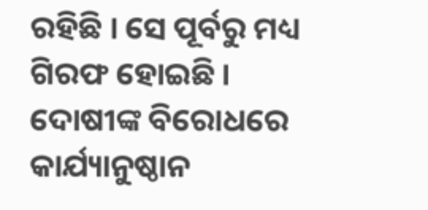ରହିଛି । ସେ ପୂର୍ବରୁ ମଧ୍ୟ ଗିରଫ ହୋଇଛି । ଦୋଷୀଙ୍କ ବିରୋଧରେ କାର୍ଯ୍ୟାନୁଷ୍ଠାନ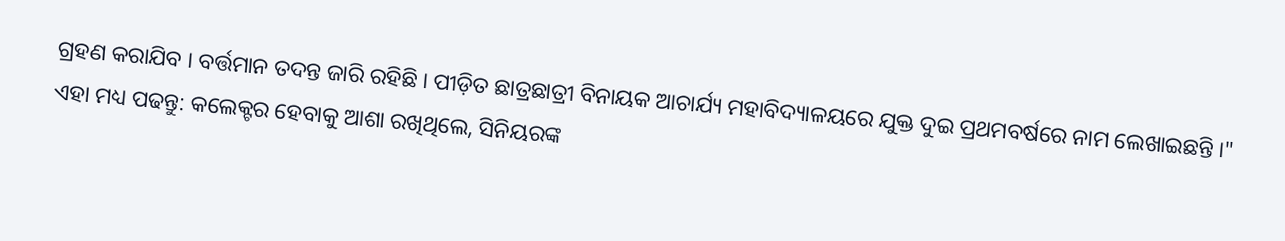ଗ୍ରହଣ କରାଯିବ । ବର୍ତ୍ତମାନ ତଦନ୍ତ ଜାରି ରହିଛି । ପୀଡ଼ିତ ଛାତ୍ରଛାତ୍ରୀ ବିନାୟକ ଆଚାର୍ଯ୍ୟ ମହାବିଦ୍ୟାଳୟରେ ଯୁକ୍ତ ଦୁଇ ପ୍ରଥମବର୍ଷରେ ନାମ ଲେଖାଇଛନ୍ତି ।"
ଏହା ମଧ୍ୟ ପଢନ୍ତୁ: କଲେକ୍ଟର ହେବାକୁ ଆଶା ରଖିଥିଲେ, ସିନିୟରଙ୍କ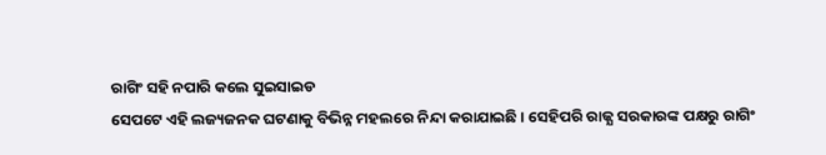ରାଗିଂ ସହି ନପାରି କଲେ ସୁଇସାଇଡ
ସେପଟେ ଏହି ଲଜ୍ୟଜନକ ଘଟଣାକୁ ବିଭିନ୍ନ ମହଲରେ ନିନ୍ଦା କରାଯାଇଛି । ସେହିପରି ରାଜ୍ଯ ସରକାରଙ୍କ ପକ୍ଷରୁ ରାଗିଂ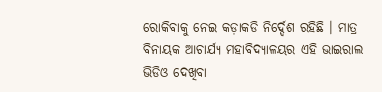ରୋକିବାକୁ ନେଇ କଡ଼ାକଡି ନିର୍ଦ୍ଦେଶ ରହିଛି । ମାତ୍ର ବିନାୟକ ଆଚାର୍ଯ୍ୟ ମହାବିଦ୍ୟାଳୟର ଏହି ଭାଇରାଲ ଭିଡିଓ ଦେଖିବା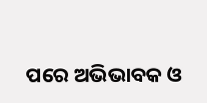ପରେ ଅଭିଭାବକ ଓ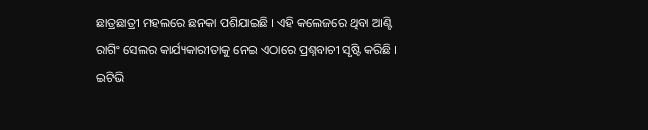ଛାତ୍ରଛାତ୍ରୀ ମହଲରେ ଛନକା ପଶିଯାଇଛି । ଏହି କଲେଜରେ ଥିବା ଆଣ୍ଟି ରାଗିଂ ସେଲର କାର୍ଯ୍ୟକାରୀତାକୁ ନେଇ ଏଠାରେ ପ୍ରଶ୍ନବାଚୀ ସୃଷ୍ଟି କରିଛି ।
ଇଟିଭି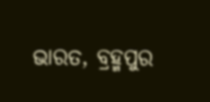ଭାରତ, ବ୍ରହ୍ମପୁର